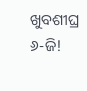ଖୁବଶୀଘ୍ର ୬-ଜି!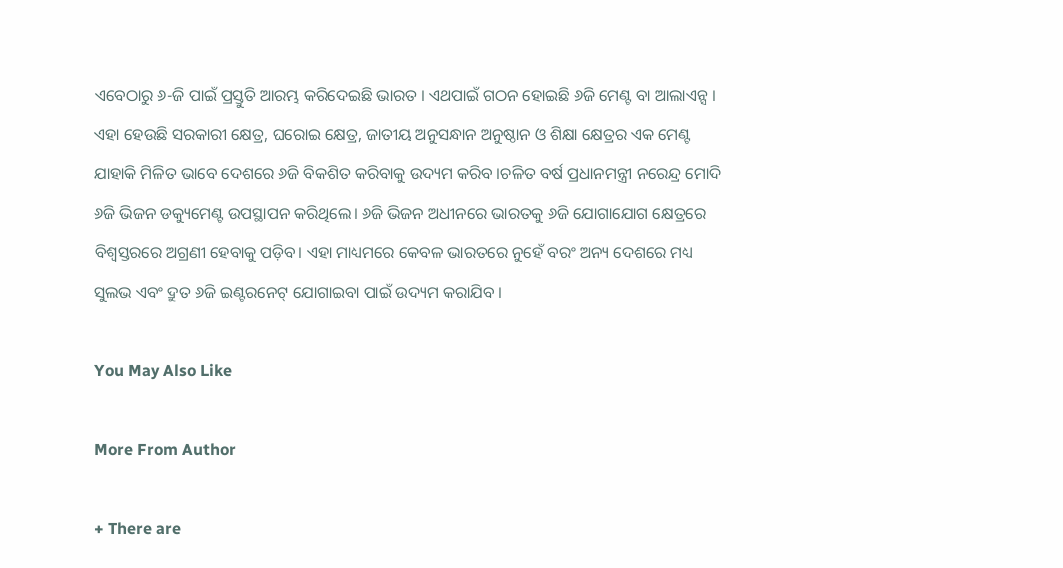ଏବେଠାରୁ ୬-ଜି ପାଇଁ ପ୍ରସ୍ତୁତି ଆରମ୍ଭ କରିଦେଇଛି ଭାରତ । ଏଥପାଇଁ ଗଠନ ହୋଇଛି ୬ଜି ମେଣ୍ଟ ବା ଆଲାଏନ୍ସ । ଏହା ହେଉଛି ସରକାରୀ କ୍ଷେତ୍ର, ଘରୋଇ କ୍ଷେତ୍ର, ଜାତୀୟ ଅନୁସନ୍ଧାନ ଅନୁଷ୍ଠାନ ଓ ଶିକ୍ଷା କ୍ଷେତ୍ରର ଏକ ମେଣ୍ଟ ଯାହାକି ମିଳିତ ଭାବେ ଦେଶରେ ୬ଜି ବିକଶିତ କରିବାକୁ ଉଦ୍ୟମ କରିବ ।ଚଳିତ ବର୍ଷ ପ୍ରଧାନମନ୍ତ୍ରୀ ନରେନ୍ଦ୍ର ମୋଦି ୬ଜି ଭିଜନ ଡକ୍ୟୁମେଣ୍ଟ ଉପସ୍ଥାପନ କରିଥିଲେ। ୬ଜି ଭିଜନ ଅଧୀନରେ ଭାରତକୁ ୬ଜି ଯୋଗାଯୋଗ କ୍ଷେତ୍ରରେ ବିଶ୍ୱସ୍ତରରେ ଅଗ୍ରଣୀ ହେବାକୁ ପଡ଼ିବ। ଏହା ମାଧ୍ୟମରେ କେବଳ ଭାରତରେ ନୁହେଁ ବରଂ ଅନ୍ୟ ଦେଶରେ ମଧ୍ୟ ସୁଲଭ ଏବଂ ଦ୍ରୁତ ୬ଜି ଇଣ୍ଟରନେଟ୍ ଯୋଗାଇବା ପାଇଁ ଉଦ୍ୟମ କରାଯିବ ।

You May Also Like

More From Author

+ There are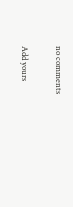no comments

Add yours